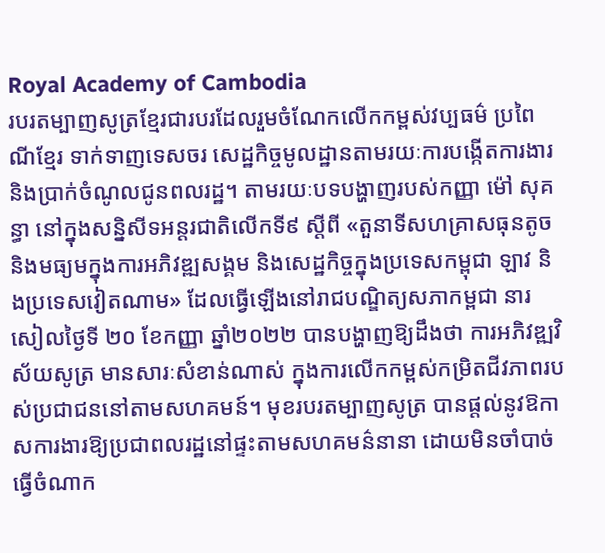Royal Academy of Cambodia
របរតម្បាញសូត្រខ្មែរជារបរដែលរួមចំណែកលើកកម្ពស់វប្បធម៌ ប្រពៃណីខ្មែរ ទាក់ទាញទេសចរ សេដ្ឋកិច្ចមូលដ្ឋានតាមរយៈការបង្កើតការងារ និងប្រាក់ចំណូលជូនពលរដ្ឋ។ តាមរយៈបទបង្ហាញរបស់កញ្ញា ម៉ៅ សុគន្ធា នៅក្នុងសន្និសីទអន្តរជាតិលើកទី៩ ស្តីពី «តួនាទីសហគ្រាសធុនតូច និងមធ្យមក្នុងការអភិវឌ្ឍសង្គម និងសេដ្ឋកិច្ចក្នុងប្រទេសកម្ពុជា ឡាវ និងប្រទេសវៀតណាម» ដែលធ្វើឡើងនៅរាជបណ្ឌិត្យសភាកម្ពជា នារសៀលថ្ងៃទី ២០ ខែកញ្ញា ឆ្នាំ២០២២ បានបង្ហាញឱ្យដឹងថា ការអភិវឌ្ឍវិស័យសូត្រ មានសារៈសំខាន់ណាស់ ក្នុងការលើកកម្ពស់កម្រិតជីវភាពរបស់ប្រជាជននៅតាមសហគមន៍។ មុខរបរតម្បាញសូត្រ បានផ្តល់នូវឱកាសការងារឱ្យប្រជាពលរដ្ឋនៅផ្ទះតាមសហគមន៌នានា ដោយមិនចាំបាច់ធ្វើចំណាក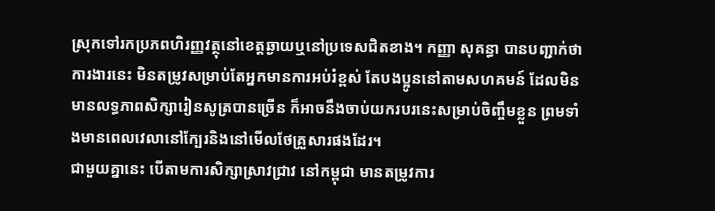ស្រុកទៅរកប្រភពហិរញ្ញវត្ថុនៅខេត្តឆ្ងាយឬនៅប្រទេសជិតខាង។ កញ្ញា សុគន្ធា បានបញ្ជាក់ថា ការងារនេះ មិនតម្រូវសម្រាប់តែអ្នកមានការអប់រំខ្ពស់ តែបងប្អូននៅតាមសហគមន៍ ដែលមិនមានលទ្ធភាពសិក្សារៀនសូត្របានច្រើន ក៏អាចនឹងចាប់យករបរនេះសម្រាប់ចិញ្ចឹមខ្លួន ព្រមទាំងមានពេលវេលានៅក្បែរនិងនៅមើលថែគ្រួសារផងដែរ។
ជាមួយគ្នានេះ បើតាមការសិក្សាស្រាវជ្រាវ នៅកម្ពុជា មានតម្រូវការ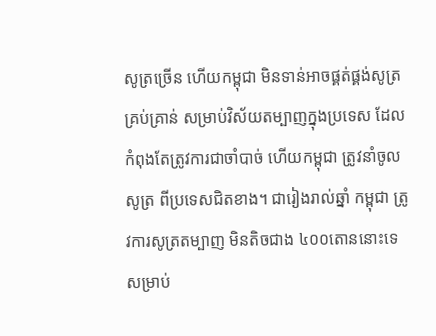សូត្រច្រើន ហើយកម្ពុជា មិនទាន់អាចផ្គត់ផ្គង់សូត្រគ្រប់គ្រាន់ សម្រាប់វិស័យតម្បាញក្នុងប្រទេស ដែលកំពុងតែត្រូវការជាចាំបាច់ ហើយកម្ពុជា ត្រូវនាំចូលសូត្រ ពីប្រទេសជិតខាង។ ជារៀងរាល់ឆ្នាំ កម្ពុជា ត្រូវការសូត្រតម្បាញ មិនតិចជាង ៤០០តោននោះទេ សម្រាប់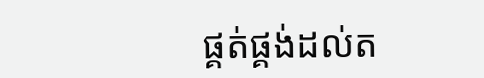ផ្គត់ផ្គង់ដល់ត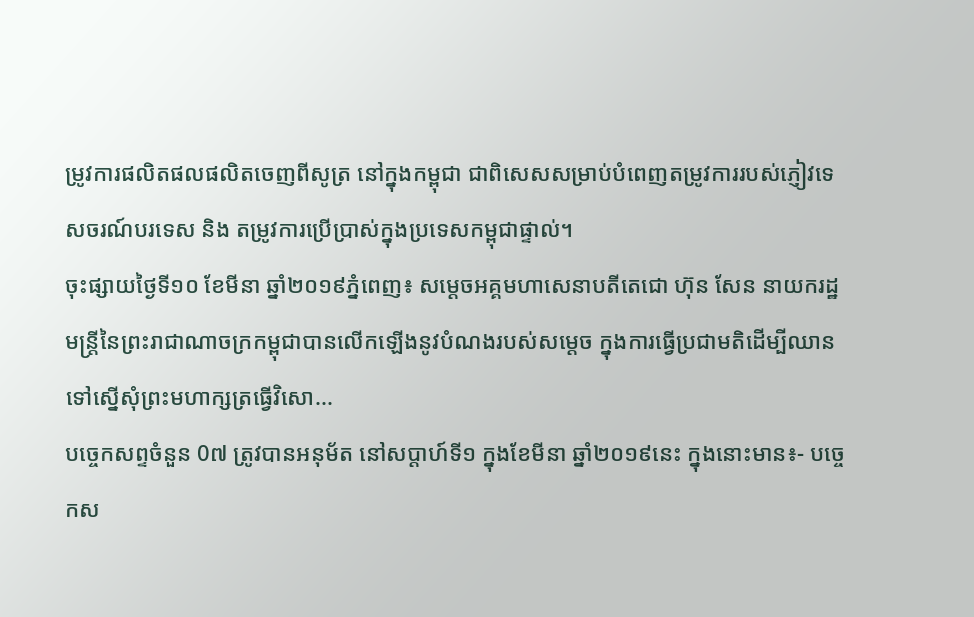ម្រូវការផលិតផលផលិតចេញពីសូត្រ នៅក្នុងកម្ពុជា ជាពិសេសសម្រាប់បំពេញតម្រូវការរបស់ភ្ញៀវទេសចរណ៍បរទេស និង តម្រូវការប្រើប្រាស់ក្នុងប្រទេសកម្ពុជាផ្ទាល់។
ចុះផ្សាយថ្ងៃទី១០ ខែមីនា ឆ្នាំ២០១៩ភ្នំពេញ៖ សម្ដេចអគ្គមហាសេនាបតីតេជោ ហ៊ុន សែន នាយករដ្ឋមន្ត្រីនៃព្រះរាជាណាចក្រកម្ពុជាបានលើកឡើងនូវបំណងរបស់សម្ដេច ក្នុងការធ្វើប្រជាមតិដើម្បីឈានទៅស្នើសុំព្រះមហាក្សត្រធ្វើវិសោ...
បច្ចេកសព្ទចំនួន 0៧ ត្រូវបានអនុម័ត នៅសប្តាហ៍ទី១ ក្នុងខែមីនា ឆ្នាំ២០១៩នេះ ក្នុងនោះមាន៖- បច្ចេកស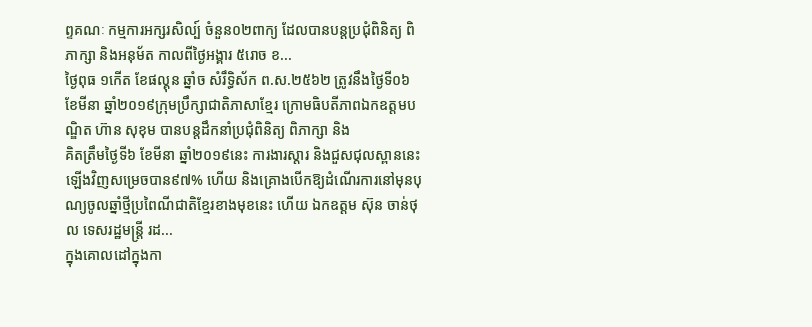ព្ទគណៈ កម្មការអក្សរសិល្ប៍ ចំនួន០២ពាក្យ ដែលបានបន្តប្រជុំពិនិត្យ ពិភាក្សា និងអនុម័ត កាលពីថ្ងៃអង្គារ ៥រោច ខ...
ថ្ងៃពុធ ១កេីត ខែផល្គុន ឆ្នាំច សំរឹទ្ធិស័ក ព.ស.២៥៦២ ត្រូវនឹងថ្ងៃទី០៦ ខែមីនា ឆ្នាំ២០១៩ក្រុមប្រឹក្សាជាតិភាសាខ្មែរ ក្រោមធិបតីភាពឯកឧត្តមបណ្ឌិត ហ៊ាន សុខុម បានបន្តដឹកនាំប្រជុំពិនិត្យ ពិភាក្សា និង
គិតត្រឹមថ្ងៃទី៦ ខែមីនា ឆ្នាំ២០១៩នេះ ការងារស្តារ និងជួសជុលស្ពាននេះឡើងវិញសម្រេចបាន៩៧% ហើយ និងគ្រោងបើកឱ្យដំណើរការនៅមុនបុណ្យចូលឆ្នាំថ្មីប្រពៃណីជាតិខ្មែរខាងមុខនេះ ហើយ ឯកឧត្តម ស៊ុន ចាន់ថុល ទេសរដ្ឋមន្រ្តី រដ...
ក្នុងគោលដៅក្នុងកា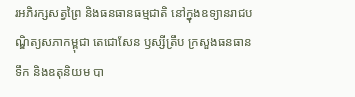រអភិរក្សសត្វព្រៃ និងធនធានធម្មជាតិ នៅក្នុងឧទ្យានរាជបណ្ឌិត្យសភាកម្ពុជា តេជោសែន ឫស្សីត្រឹប ក្រសួងធនធានទឹក និងឧតុនិយម បា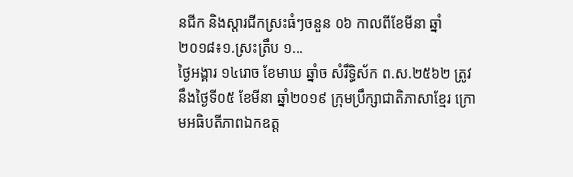នជីក និងស្តារជីកស្រះធំៗចនួន ០៦ កាលពីខែមីនា ឆ្នាំ២០១៨៖១.ស្រះត្រឹប ១...
ថ្ងៃអង្គារ ១៤រោច ខែមាឃ ឆ្នាំច សំរឹទ្ធិស័ក ព.ស.២៥៦២ ត្រូវនឹងថ្ងៃទី០៥ ខែមីនា ឆ្នាំ២០១៩ ក្រុមប្រឹក្សាជាតិភាសាខ្មែរ ក្រោមអធិបតីភាពឯកឧត្ត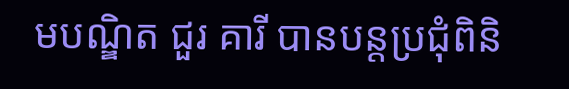មបណ្ឌិត ជួរ គារី បានបន្តប្រជុំពិនិ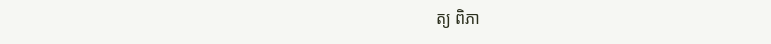ត្យ ពិភា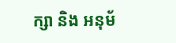ក្សា និង អនុម័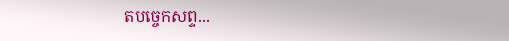តបច្ចេកសព្ទ...